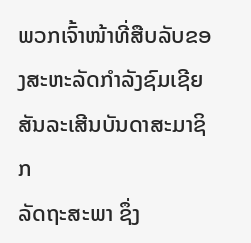ພວກເຈົ້າໜ້າທີ່ສືບລັບຂອງສະຫະລັດກໍາລັງຊົມເຊີຍສັນລະເສີນບັນດາສະມາຊິກ
ລັດຖະສະພາ ຊຶ່ງ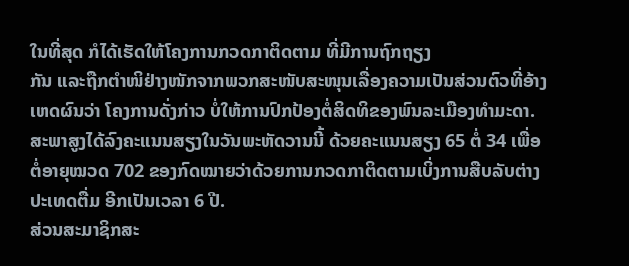ໃນທີ່ສຸດ ກໍໄດ້ເຮັດໃຫ້ໂຄງການກວດກາຕິດຕາມ ທີ່ມີການຖົກຖຽງ
ກັນ ແລະຖືກຕໍາໜິຢ່າງໜັກຈາກພວກສະໜັບສະໜຸນເລື່ອງຄວາມເປັນສ່ວນຕົວທີ່ອ້າງ
ເຫດຜົນວ່າ ໂຄງການດັ່ງກ່າວ ບໍ່ໃຫ້ການປົກປ້ອງຕໍ່ສິດທິຂອງພົນລະເມືອງທໍາມະດາ.
ສະພາສູງໄດ້ລົງຄະແນນສຽງໃນວັນພະຫັດວານນີ້ ດ້ວຍຄະແນນສຽງ 65 ຕໍ່ 34 ເພື່ອ
ຕໍ່ອາຍຸໝວດ 702 ຂອງກົດໝາຍວ່າດ້ວຍການກວດກາຕິດຕາມເບິ່ງການສືບລັບຕ່າງ
ປະເທດຕື່ມ ອີກເປັນເວລາ 6 ປີ.
ສ່ວນສະມາຊິກສະ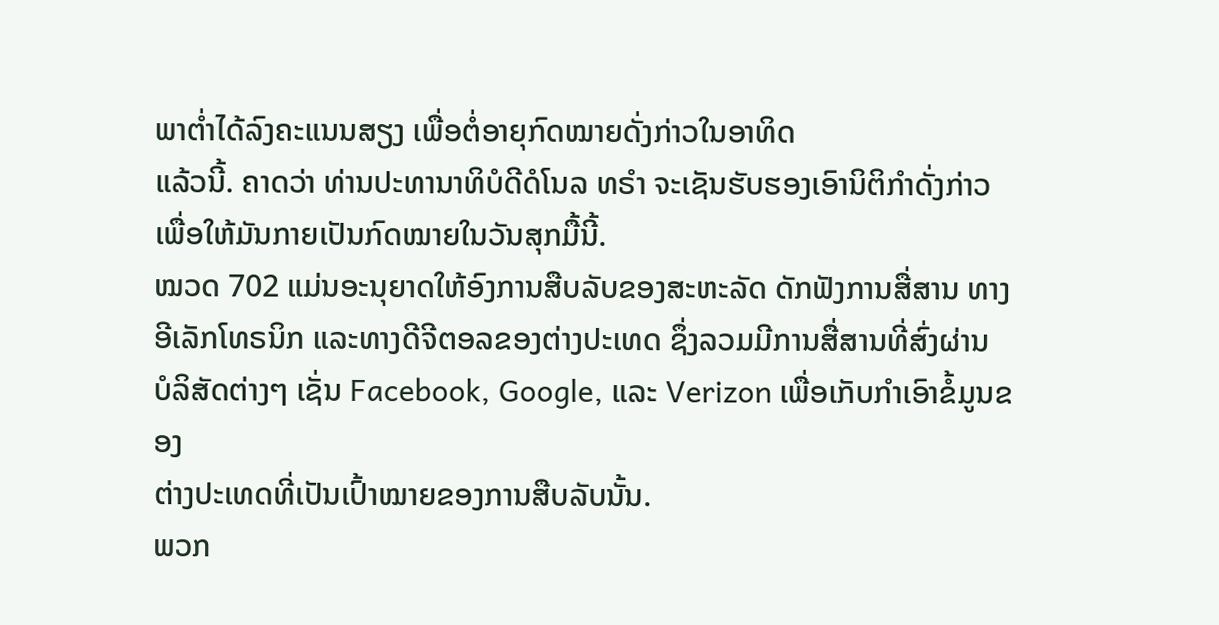ພາຕໍ່າໄດ້ລົງຄະແນນສຽງ ເພື່ອຕໍ່ອາຍຸກົດໝາຍດັ່ງກ່າວໃນອາທິດ
ແລ້ວນີ້. ຄາດວ່າ ທ່ານປະທານາທິບໍດີດໍໂນລ ທຣໍາ ຈະເຊັນຮັບຮອງເອົານິຕິກໍາດັ່ງກ່າວ
ເພື່ອໃຫ້ມັນກາຍເປັນກົດໝາຍໃນວັນສຸກມື້ນີ້.
ໝວດ 702 ແມ່ນອະນຸຍາດໃຫ້ອົງການສືບລັບຂອງສະຫະລັດ ດັກຟັງການສື່ສານ ທາງ
ອີເລັກໂທຣນິກ ແລະທາງດີຈີຕອລຂອງຕ່າງປະເທດ ຊຶ່ງລວມມີການສື່ສານທີ່ສົ່ງຜ່ານ
ບໍລິສັດຕ່າງໆ ເຊັ່ນ Facebook, Google, ແລະ Verizon ເພື່ອເກັບກໍາເອົາຂໍ້ມູນຂອງ
ຕ່າງປະເທດທີ່ເປັນເປົ້າໝາຍຂອງການສືບລັບນັ້ນ.
ພວກ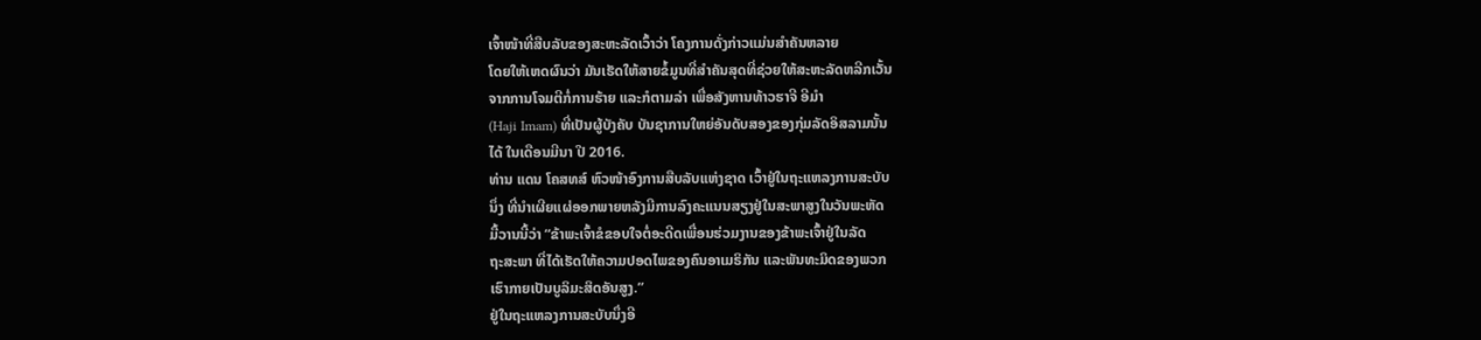ເຈົ້າໜ້າທີ່ສືບລັບຂອງສະຫະລັດເວົ້າວ່າ ໂຄງການດັ່ງກ່າວແມ່ນສໍາຄັນຫລາຍ
ໂດຍໃຫ້ເຫດຜົນວ່າ ມັນເຮັດໃຫ້ສາຍຂໍ້ມູນທີ່ສໍາຄັນສຸດທີ່ຊ່ວຍໃຫ້ສະຫະລັດຫລີກເວັ້ນ
ຈາກການໂຈມຕີກໍ່ການຮ້າຍ ແລະກໍຕາມລ່າ ເພື່ອສັງຫານທ້າວຮາຈີ ອີມຳ
(Haji Imam) ທີ່ເປັນຜູ້ບັງຄັບ ບັນຊາການໃຫຍ່ອັນດັບສອງຂອງກຸ່ມລັດອິສລາມນັ້ນ
ໄດ້ ໃນເດືອນມີນາ ປີ 2016.
ທ່ານ ແດນ ໂຄສທສ໌ ຫົວໜ້າອົງການສືບລັບແຫ່ງຊາດ ເວົ້າຢູ່ໃນຖະແຫລງການສະບັບ
ນຶ່ງ ທີ່ນຳເຜີຍແຜ່ອອກພາຍຫລັງມີການລົງຄະແນນສຽງຢູ່ໃນສະພາສູງໃນວັນພະຫັດ
ມື້ວານນີ້ວ່າ “ຂ້າພະເຈົ້າຂໍຂອບໃຈຕໍ່ອະດີດເພື່ອນຮ່ວມງານຂອງຂ້າພະເຈົ້າຢູ່ໃນລັດ
ຖະສະພາ ທີ່ໄດ້ເຮັດໃຫ້ຄວາມປອດໄພຂອງຄົນອາເມຣິກັນ ແລະພັນທະມິດຂອງພວກ
ເຮົາກາຍເປັນບູລິມະສິດອັນສູງ.”
ຢູ່ໃນຖະແຫລງການສະບັບນຶ່ງອີ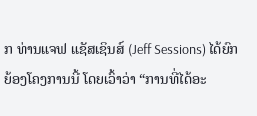ກ ທ່ານແຈຟ ແຊັສເຊິນສ໌ (Jeff Sessions) ໄດ້ຍົກ
ຍ້ອງໂຄງການນີ້ ໂດຍເວົ້າວ່າ “ການທີ່ໄດ້ອະ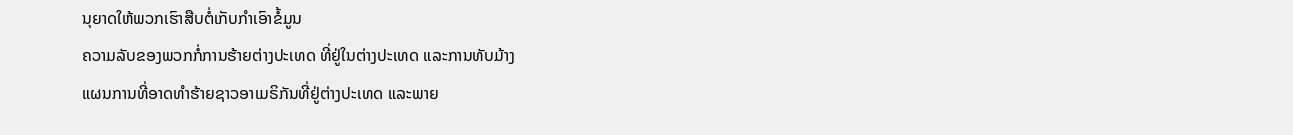ນຸຍາດໃຫ້ພວກເຮົາສືບຕໍ່ເກັບກໍາເອົາຂໍ້ມູນ
ຄວາມລັບຂອງພວກກໍ່ການຮ້າຍຕ່າງປະເທດ ທີ່ຢູ່ໃນຕ່າງປະເທດ ແລະການທັບມ້າງ
ແຜນການທີ່ອາດທໍາຮ້າຍຊາວອາເມຣິກັນທີ່ຢູ່ຕ່າງປະເທດ ແລະພາຍ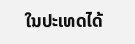ໃນປະເທດໄດ້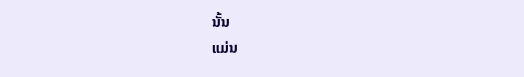ນັ້ນ
ແມ່ນ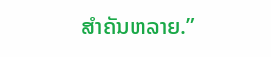ສໍາຄັນຫລາຍ.”